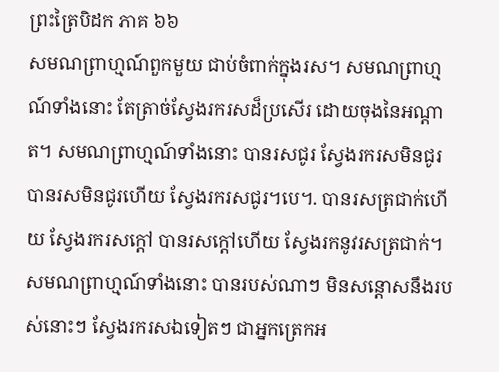ព្រះត្រៃបិដក ភាគ ៦៦
សមណព្រាហ្មណ៍ពួកមួយ ជាប់ចំពាក់ក្នុងរស។ សមណព្រាហ្មណ៍ទាំងនោះ តែត្រាច់ស្វែងរករសដ៏ប្រសើរ ដោយចុងនៃអណ្តាត។ សមណព្រាហ្មណ៍ទាំងនោះ បានរសជូរ ស្វែងរករសមិនជូរ បានរសមិនជូរហើយ ស្វែងរករសជូរ។បេ។. បានរសត្រជាក់ហើយ ស្វែងរករសក្តៅ បានរសក្តៅហើយ ស្វែងរកនូវរសត្រជាក់។ សមណព្រាហ្មណ៍ទាំងនោះ បានរបស់ណាៗ មិនសន្តោសនឹងរបស់នោះៗ ស្វែងរករសឯទៀតៗ ជាអ្នកត្រេកអ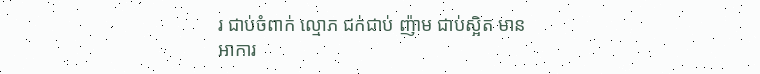រ ជាប់ចំពាក់ ល្មោភ ជក់ជាប់ ញ៉ាម ជាប់ស្អិត មានអាការ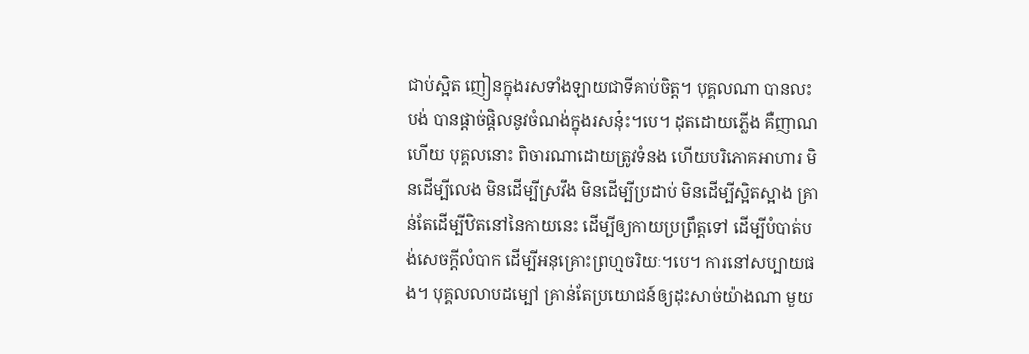ជាប់ស្អិត ញៀនក្នុងរសទាំងឡាយជាទីគាប់ចិត្ត។ បុគ្គលណា បានលះបង់ បានផ្តាច់ផ្តិលនូវចំណង់ក្នុងរសនុ៎ះ។បេ។ ដុតដោយភ្លើង គឺញាណហើយ បុគ្គលនោះ ពិចារណាដោយត្រូវទំនង ហើយបរិភោគអាហារ មិនដើម្បីលេង មិនដើម្បីស្រវឹង មិនដើម្បីប្រដាប់ មិនដើម្បីស្អិតស្អាង គ្រាន់តែដើម្បីឋិតនៅនៃកាយនេះ ដើម្បីឲ្យកាយប្រព្រឹត្តទៅ ដើម្បីបំបាត់បង់សេចក្តីលំបាក ដើម្បីអនុគ្រោះព្រហ្មចរិយៈ។បេ។ ការនៅសប្បាយផង។ បុគ្គលលាបដម្បៅ គ្រាន់តែប្រយោជន៍ឲ្យដុះសាច់យ៉ាងណា មួយ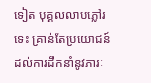ទៀត បុគ្គលលាបភ្លៅរទេះ គ្រាន់តែប្រយោជន៍ដល់ការដឹកនាំនូវភារៈ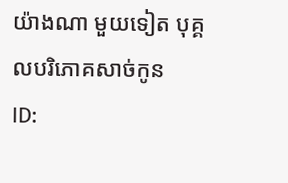យ៉ាងណា មួយទៀត បុគ្គលបរិភោគសាច់កូន
ID: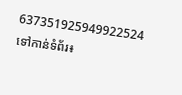637351925949922524
ទៅកាន់ទំព័រ៖